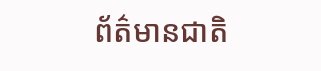ព័ត៌មានជាតិ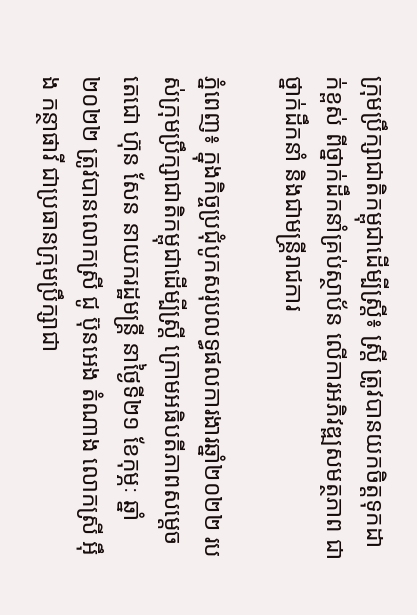ក្រុមប្រឹក្សាជាតិកម្ពុជាដើម្បីស្រ្តី៖ ស្ត្រី ត្រូវបានយកចិត្តទុកដាក់ខ្ពស់ ពីថ្នាក់ដឹកនាំគ្រប់ស្ថាប័ន លើការអភិវឌ្ឍសមត្ថភាព ជាថ្នាក់ដឹកនាំ និងជាមន្ត្រីរាជការ

ភ្នំពេញ៖ ក្នុងកិច្ចប្រជុំបូកសរុបលទ្ធផលការងារឆ្នាំ២០២២ របស់ក្រុមប្រឹក្សាជាតិកម្ពុជាដើម្បីស្រ្តី ក្រោមអធិបតីភាពសម្តេចតេជោ ហ៊ុន សែន នាយករដ្ឋមន្ត្រី នាថ្ងៃទី២១ ខែកុម្ភៈ ឆ្នាំ២០២២ ត្រូវបានលោកស្រី ជូ ប៊ុនអេង តំណាង លោកស្រី អ៊ឹង កន្ថាផាវី ជាប្រធានក្រុមប្រឹក្សាជា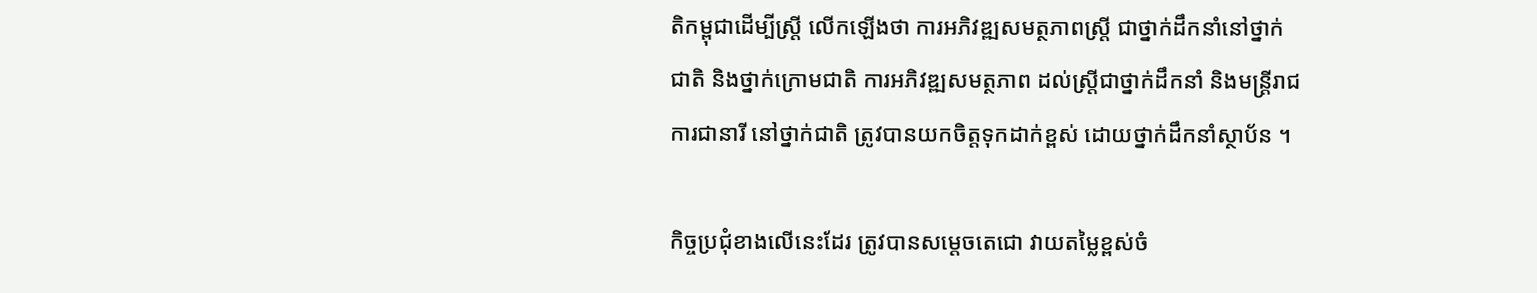តិកម្ពុជាដើម្បីស្រ្តី លើកឡើងថា ការអភិវឌ្ឍសមត្ថភាពស្ត្រី ជាថ្នាក់ដឹកនាំនៅថ្នាក់ជាតិ និងថ្នាក់ក្រោមជាតិ ការអភិវឌ្ឍសមត្ថភាព ដល់ស្ត្រីជាថ្នាក់ដឹកនាំ និងមន្ត្រីរាជការជានារី នៅថ្នាក់ជាតិ ត្រូវបានយកចិត្តទុកដាក់ខ្ពស់ ដោយថ្នាក់ដឹកនាំស្ថាប័ន ។

កិច្ចប្រជុំខាងលើនេះដែរ ត្រូវបានសម្តេចតេជោ វាយតម្លៃខ្ពស់ចំ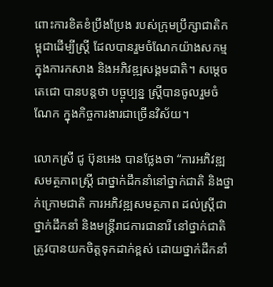ពោះការខិតខំប្រឹងប្រែង របស់ក្រុមប្រឹក្សាជាតិកម្ពុជាដើម្បីស្ត្រី ដែលបានរួមចំណែកយ៉ាងសកម្ម ក្នុងការកសាង និងអភិវឌ្ឍសង្គមជាតិ។ សម្តេចតេជោ បានបន្តថា បច្ចុប្បន្ន ស្ត្រីបានចូលរួមចំណែក ក្នុងកិច្ចការងារជាច្រើនវិស័យ។

លោកស្រី ជូ ប៊ុនអេង បានថ្លែងថា “ការអភិវឌ្ឍសមត្ថភាពស្ត្រី ជាថ្នាក់ដឹកនាំនៅថ្នាក់ជាតិ និងថ្នាក់ក្រោមជាតិ ការអភិវឌ្ឍសមត្ថភាព ដល់ស្ត្រីជាថ្នាក់ដឹកនាំ និងមន្ត្រីរាជការជានារី នៅថ្នាក់ជាតិ ត្រូវបានយកចិត្តទុកដាក់ខ្ពស់ ដោយថ្នាក់ដឹកនាំ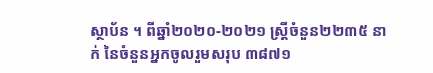ស្ថាប័ន ។ ពីឆ្នាំ២០២០-២០២១ ស្ត្រីចំនួន២២៣៥ នាក់ នៃចំនួនអ្នកចូលរួមសរុប ៣៨៧១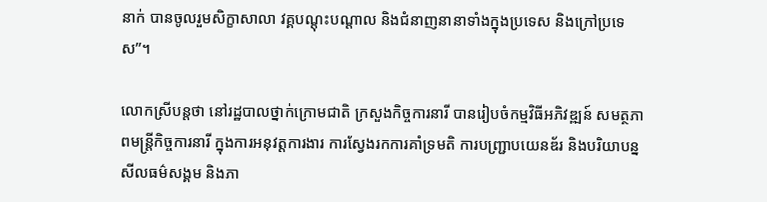នាក់ បានចូលរួមសិក្ខាសាលា វគ្គបណ្តុះបណ្តាល និងជំនាញនានាទាំងក្នុងប្រទេស និងក្រៅប្រទេស”។

លោកស្រីបន្តថា នៅរដ្ឋបាលថ្នាក់ក្រោមជាតិ ក្រសួងកិច្ចការនារី បានរៀបចំកម្មវិធីអភិវឌ្ឍន៍ សមត្ថភាពមន្ត្រីកិច្ចការនារី ក្នុងការអនុវត្តការងារ ការស្វែងរកការគាំទ្រមតិ ការបញ្ជ្រាបយេនឌ័រ និងបរិយាបន្ន សីលធម៌សង្គម និងភា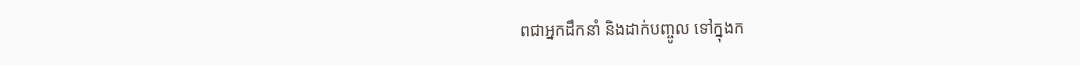ពជាអ្នកដឹកនាំ និងដាក់បញ្ចូល ទៅក្នុងក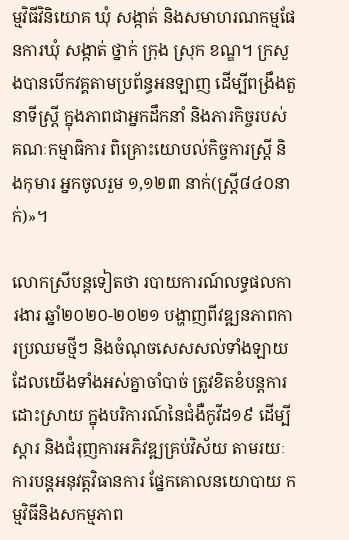ម្មវិធីវិនិយោគ ឃុំ សង្កាត់ និងសមាហរណកម្មផែនការឃុំ សង្កាត់ ថ្នាក់ ក្រុង ស្រុក ខណ្ឌ។ ក្រសួងបានបើកវគ្គតាមប្រព័ន្ធអនឡាញ ដើម្បីពង្រឹងតួនាទីស្ត្រី ក្នុងភាពជាអ្នកដឹកនាំ និងភារកិច្ចរបស់គណៈកម្មាធិការ ពិគ្រោះយោបល់កិច្ចការស្រ្តី និងកុមារ អ្នកចូលរួម ១,១២៣ នាក់(ស្រ្តី៨៤០នាក់)»។

លោកស្រីបន្តទៀតថា របាយការណ៍លទ្ធផលការងារ ឆ្នាំ២០២០-២០២១ បង្ហាញពីវឌ្ឍនភាពការប្រឈមថ្មីៗ និងចំណុចសេសសល់ទាំងឡាយ ដែលយើងទាំងអស់គ្នាចាំបាច់ ត្រូវខិតខំបន្តការដោះស្រាយ ក្នុងបរិការណ៍នៃជំងឺកូវីដ១៩ ដើម្បីស្តារ និងជំរុញការអភិវឌ្ឍគ្រប់វិស័យ តាមរយៈការបន្តអនុវត្តវិធានការ ផ្នែកគោលនយោបាយ កម្មវិធីនិងសកម្មភាព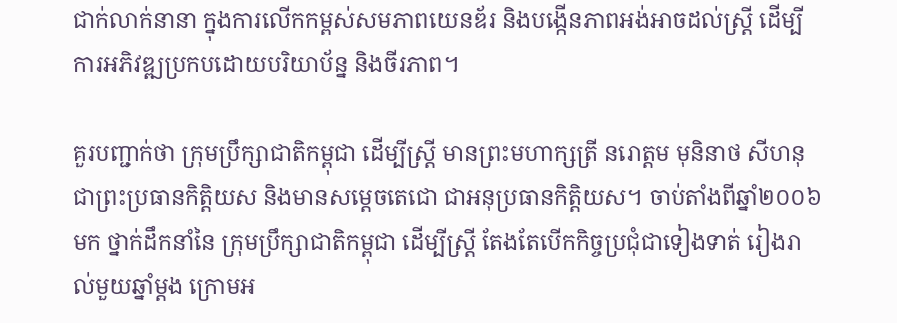ជាក់លាក់នានា ក្នុងការលើកកម្ពស់សមភាពយេនឌ័រ និងបង្កើនភាពអង់អាចដល់ស្ត្រី ដើម្បីការអភិវឌ្ឍប្រកបដោយបរិយាប័ន្ន និងចីរភាព។

គួរបញ្ជាក់ថា ក្រុមប្រឹក្សាជាតិកម្ពុជា ដើម្បីស្ត្រី មានព្រះមហាក្សត្រី នរោត្តម មុនិនាថ សីហនុ ជាព្រះប្រធានកិត្តិយស និងមានសម្តេចតេជោ ជាអនុប្រធានកិត្តិយស។ ចាប់តាំងពីឆ្នាំ២០០៦មក ថ្នាក់ដឹកនាំនៃ ក្រុមប្រឹក្សាជាតិកម្ពុជា ដើម្បីស្រ្តី តែងតែបើកកិច្ចប្រជុំជាទៀងទាត់ រៀងរាល់មួយឆ្នាំម្តង ក្រោមអ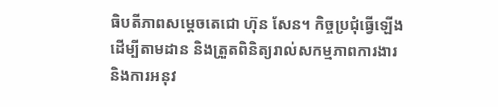ធិបតីភាពសម្តេចតេជោ ហ៊ុន សែន។ កិច្ចប្រជុំធ្វើឡើងដើម្បីតាមដាន និងត្រួតពិនិត្យរាល់សកម្មភាពការងារ និងការអនុវ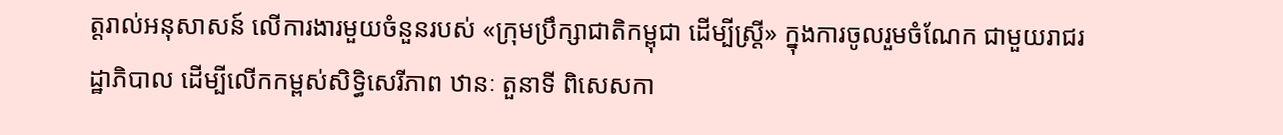ត្តរាល់អនុសាសន៍ លើការងារមួយចំនួនរបស់ «ក្រុមប្រឹក្សាជាតិកម្ពុជា ដើម្បីស្ត្រី» ក្នុងការចូលរួមចំណែក ជាមួយរាជរដ្ឋាភិបាល ដើម្បីលើកកម្ពស់សិទ្ធិសេរីភាព ឋានៈ តួនាទី ពិសេសកា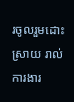រចូលរួមដោះស្រាយ រាល់ការងារ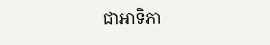ជាអាទិភា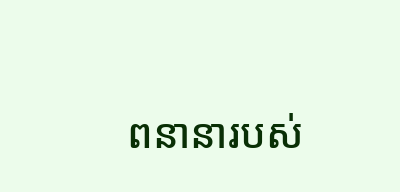ពនានារបស់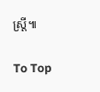ស្ត្រី៕

To Top